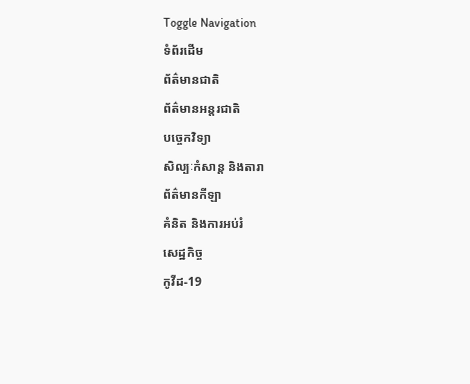Toggle Navigation
ទំព័រដើម
ព័ត៌មានជាតិ
ព័ត៌មានអន្តរជាតិ
បច្ចេកវិទ្យា
សិល្បៈកំសាន្ត និងតារា
ព័ត៌មានកីឡា
គំនិត និងការអប់រំ
សេដ្ឋកិច្ច
កូវីដ-19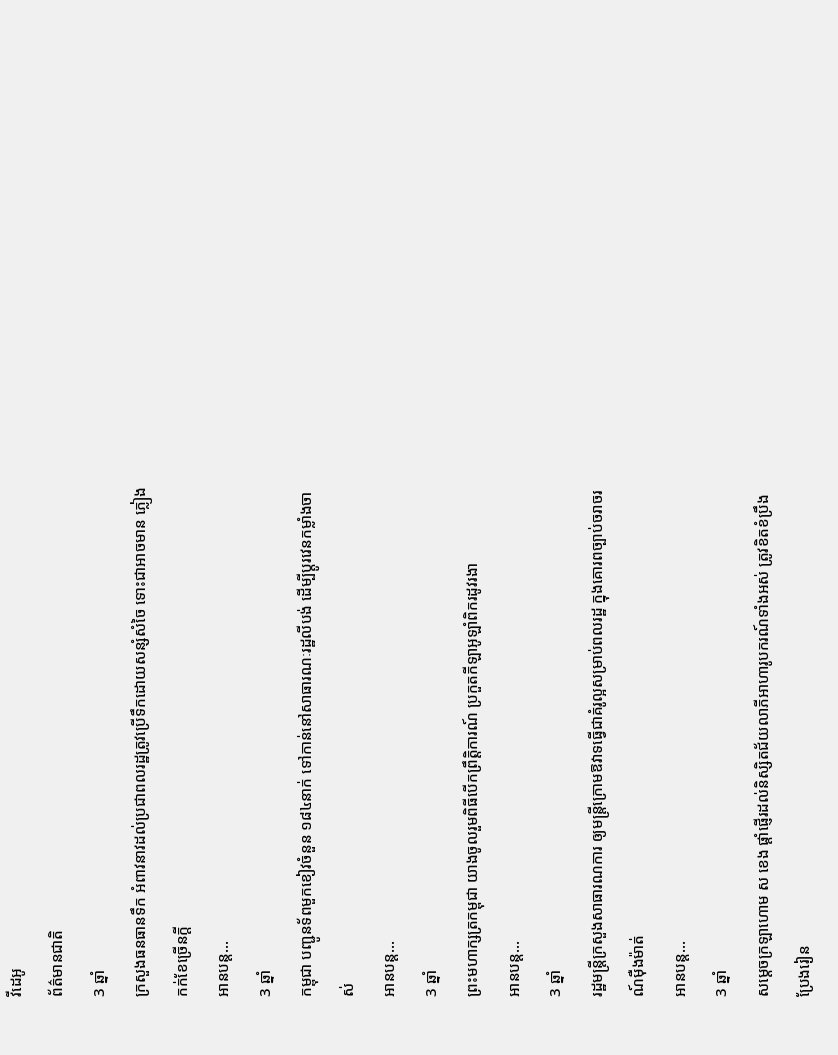វីដេអូ
ព័ត៌មានជាតិ
3 ឆ្នាំ
ក្រសួងធនធានទឹក អំពាវនាវដល់ប្រជាពលរដ្ឋត្រូវប្រើទឹកដោយសន្សំសំចៃ ទោះជាអាចមាន ភ្លៀងកក់ខែច្រើនក្តី
អានបន្ត...
3 ឆ្នាំ
កម្ពុជា បញ្ជូនទ័ពមួកខៀវចំនួន ១៨៤នាក់ ទៅកាន់នៅសាធារណៈរដ្ឋលីបង់ ដើម្បីប្តូរវេនកម្លាំងចាស់
អានបន្ត...
3 ឆ្នាំ
ព្រះមហាក្សត្រកម្ពុជា យាងចូលរួមពិធីបើកព្រឹត្តិការណ៍ ប្រកួតកីឡាអូឡាំពិករដូវរងា
អានបន្ត...
3 ឆ្នាំ
រដ្ឋមន្ដ្រីក្រសួងសាធារណការ ឲ្យមន្ត្រីក្រោមឱវាទធ្វេីជាគំរូល្អសម្រាប់ពលរដ្ឋ ក្នុងគោរពច្បាប់ចរាចរណ៍ម៉ឺងម៉ាត់
អានបន្ត...
3 ឆ្នាំ
សម្តេចក្រឡាហោម ស ខេង ផ្តាំផ្ញើរដល់និស្សិតជ័យលាភីអាហារូបករណ៍ទាំងអស់ ត្រូវខិតខំប្រឹងប្រែងរៀន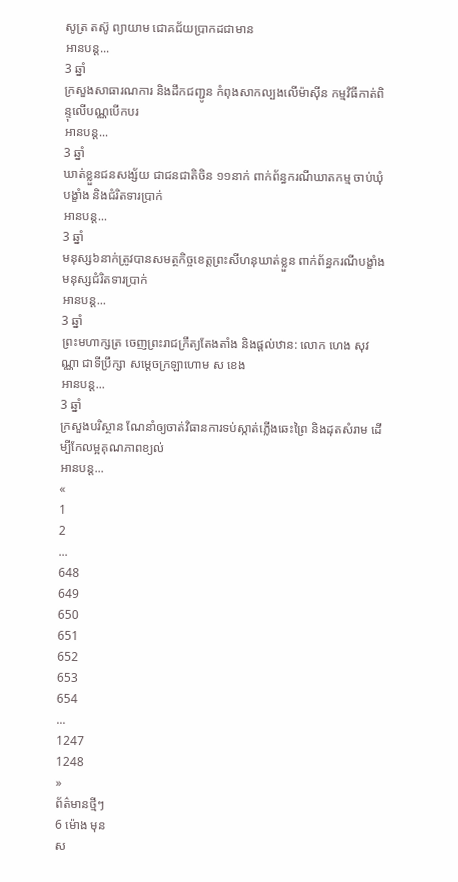សូត្រ តស៊ូ ព្យាយាម ជោគជ័យប្រាកដជាមាន
អានបន្ត...
3 ឆ្នាំ
ក្រសួងសាធារណការ និងដឹកជញ្ជូន កំពុងសាកល្បងលើម៉ាស៊ីន កម្មវិធីកាត់ពិន្ទុលើបណ្ណបើកបរ
អានបន្ត...
3 ឆ្នាំ
ឃាត់ខ្លួនជនសង្ស័យ ជាជនជាតិចិន ១១នាក់ ពាក់ព័ន្ធករណីឃាតកម្ម ចាប់ឃុំបង្ខាំង និងជំរិតទារប្រាក់
អានបន្ត...
3 ឆ្នាំ
មនុស្ស៦នាក់ត្រូវបានសមត្ថកិច្ចខេត្តព្រះសីហនុឃាត់ខ្លួន ពាក់ព័ន្ធករណីបង្ខាំងមនុស្សជំរិតទារប្រាក់
អានបន្ត...
3 ឆ្នាំ
ព្រះមហាក្សត្រ ចេញព្រះរាជក្រឹត្យតែងតាំង និងផ្ដល់ឋាន: លោក ហេង សុវណ្ណា ជាទីប្រឹក្សា សម្ដេចក្រឡាហោម ស ខេង
អានបន្ត...
3 ឆ្នាំ
ក្រសួងបរិស្ថាន ណែនាំឲ្យចាត់វិធានការទប់ស្កាត់ភ្លើងឆេះព្រៃ និងដុតសំរាម ដើម្បីកែលម្អគុណភាពខ្យល់
អានបន្ត...
«
1
2
...
648
649
650
651
652
653
654
...
1247
1248
»
ព័ត៌មានថ្មីៗ
6 ម៉ោង មុន
ស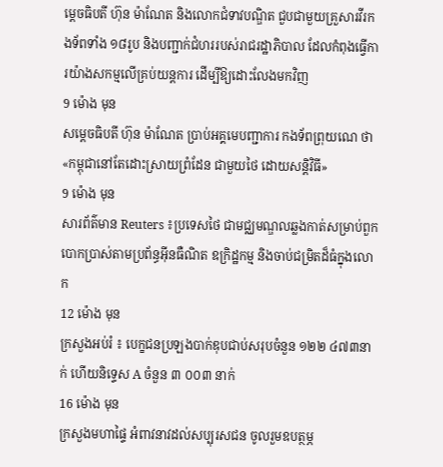ម្ដេចធិបតី ហ៊ុន ម៉ាណែត និងលោកជំទាវបណ្ឌិត ជួបជាមួយគ្រួសារវីរកងទ័ពទាំង ១៨រូប និងបញ្ជាក់ជំហររបស់រាជរដ្ឋាភិបាល ដែលកំពុងធ្វើការយ៉ាងសកម្មលើគ្រប់យន្តការ ដើម្បីឱ្យដោះលែងមកវិញ
9 ម៉ោង មុន
សម្តេចធិបតី ហ៊ុន ម៉ាណែត ប្រាប់អគ្គមេបញ្ជាការ កងទ័ពព្រុយណេ ថា «កម្ពុជានៅតែដោះស្រាយព្រំដែន ជាមួយថៃ ដោយសន្តិវិធី»
9 ម៉ោង មុន
សារព័ត៌មាន Reuters ៖ប្រទេសថៃ ជាមជ្ឈមណ្ឌលឆ្លងកាត់សម្រាប់ពួកបោកប្រាស់តាមប្រព័ន្ធអ៊ីនធឺណិត ឧក្រិដ្ឋកម្ម និងចាប់ជម្រិតដ៏ធំក្នុងលោក
12 ម៉ោង មុន
ក្រសួងអប់រំ ៖ បេក្ខជនប្រឡងបាក់ឌុបជាប់សរុបចំនួន ១២២ ៤៧៣នាក់ ហើយនិទ្ទេស A ចំនួន ៣ ០០៣ នាក់
16 ម៉ោង មុន
ក្រសួងមហាផ្ទៃ អំពាវនាវដល់សប្បុរសជន ចូលរួមឧបត្ថម្ភ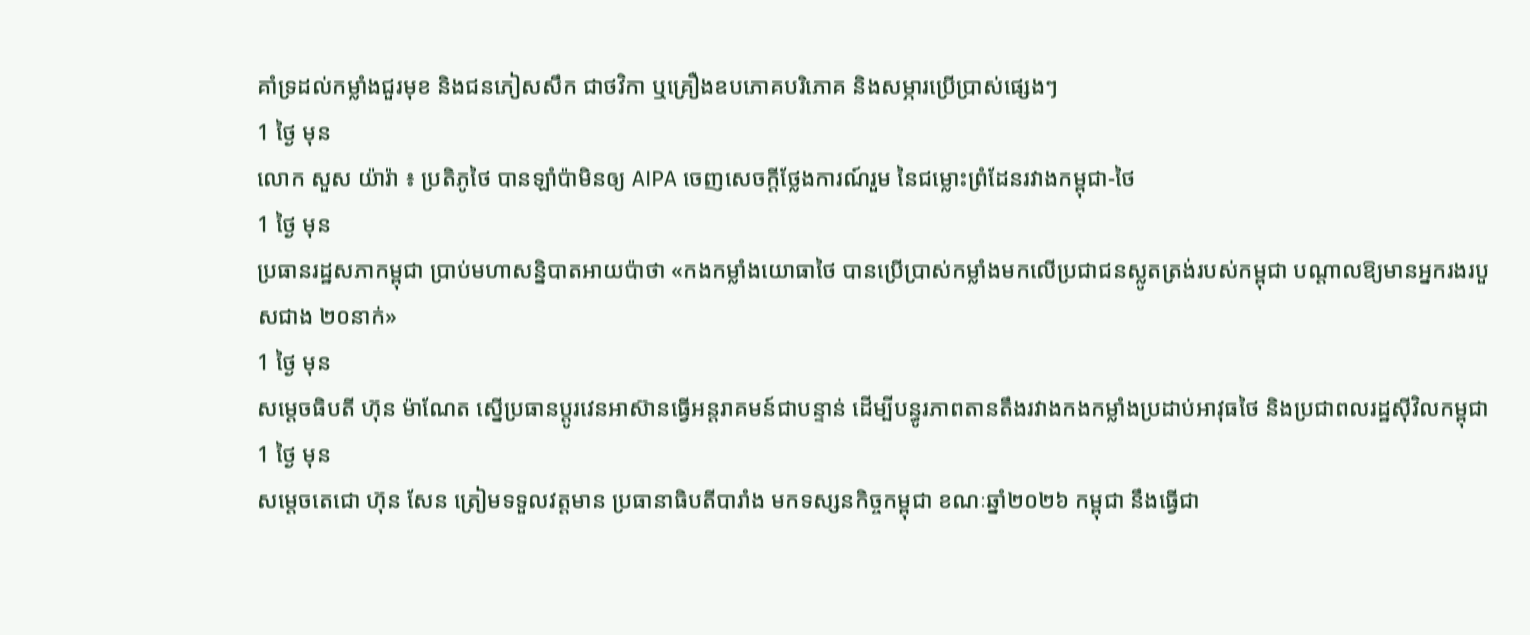គាំទ្រដល់កម្លាំងជួរមុខ និងជនភៀសសឹក ជាថវិកា ឬគ្រឿងឧបភោគបរិភោគ និងសម្ភារប្រើប្រាស់ផ្សេងៗ
1 ថ្ងៃ មុន
លោក សួស យ៉ារ៉ា ៖ ប្រតិភូថៃ បានឡាំប៉ាមិនឲ្យ AIPA ចេញសេចក្តីថ្លែងការណ៍រួម នៃជម្លោះព្រំដែនរវាងកម្ពុជា-ថៃ
1 ថ្ងៃ មុន
ប្រធានរដ្ឋសភាកម្ពុជា ប្រាប់មហាសន្និបាតអាយប៉ាថា «កងកម្លាំងយោធាថៃ បានប្រើប្រាស់កម្លាំងមកលើប្រជាជនស្លូតត្រង់របស់កម្ពុជា បណ្តាលឱ្យមានអ្នករងរបួសជាង ២០នាក់»
1 ថ្ងៃ មុន
សម្ដេចធិបតី ហ៊ុន ម៉ាណែត ស្នើប្រធានប្តូរវេនអាស៊ានធ្វើអន្តរាគមន៍ជាបន្ទាន់ ដើម្បីបន្ធូរភាពតានតឹងរវាងកងកម្លាំងប្រដាប់អាវុធថៃ និងប្រជាពលរដ្ឋស៊ីវិលកម្ពុជា
1 ថ្ងៃ មុន
សម្តេចតេជោ ហ៊ុន សែន ត្រៀមទទួលវត្តមាន ប្រធានាធិបតីបារាំង មកទស្សនកិច្ចកម្ពុជា ខណៈឆ្នាំ២០២៦ កម្ពុជា នឹងធ្វើជា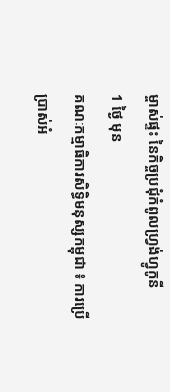ម្ចាស់ផ្ទះ នៃកិច្ចប្រជុំកំពូលហ្រ្វង់ហ្វូកូនី
1 ថ្ងៃ មុន
គណៈកម្មាធិការសិទ្ធិមនុស្សកម្ពុជា ៖ ការប្រើប្រាស់អំ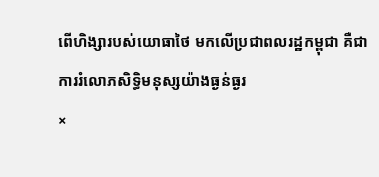ពើហិង្សារបស់យោធាថៃ មកលើប្រជាពលរដ្ឋកម្ពុជា គឺជាការរំលោភសិទ្ធិមនុស្សយ៉ាងធ្ងន់ធ្ងរ
×